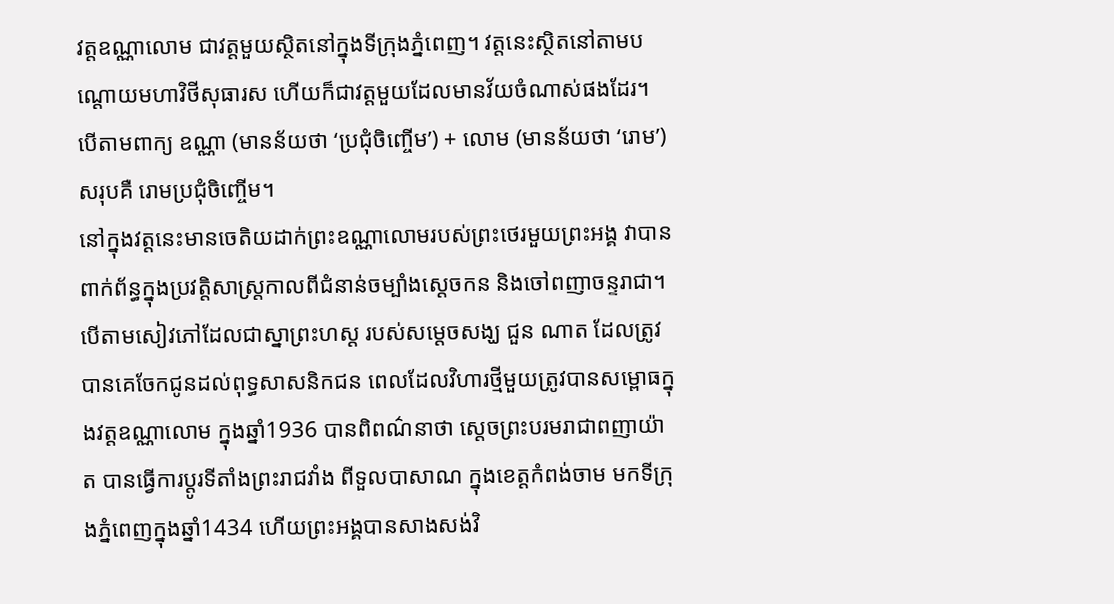វត្តឧណ្ណាលោម ជាវត្តមួយស្ថិតនៅក្នុងទីក្រុងភ្នំពេញ។ វត្តនេះស្ថិតនៅតាមបណ្ដោយមហាវិថីសុធារស ហើយក៏ជាវត្តមួយដែលមានវ័យចំណាស់ផងដែរ។ បើតាមពាក្យ ឧណ្ណា (មានន័យថា ‘ប្រជុំចិញ្ចើម’) + លោម (មានន័យថា ‘រោម’) សរុបគឺ រោមប្រជុំចិញ្ចើម។
នៅក្នុងវត្តនេះមានចេតិយដាក់ព្រះឧណ្ណាលោមរបស់ព្រះថេរមួយព្រះអង្គ វាបានពាក់ព័ន្ធក្នុងប្រវត្តិសាស្ត្រកាលពីជំនាន់ចម្បាំងស្ដេចកន និងចៅពញាចន្ទរាជា។ បើតាមសៀវភៅដែលជាស្នាព្រះហស្ដ របស់សម្តេចសង្ឃ ជួន ណាត ដែលត្រូវបានគេចែកជូនដល់ពុទ្ធសាសនិកជន ពេលដែលវិហារថ្មីមួយត្រូវបានសម្ពោធក្នុងវត្តឧណ្ណាលោម ក្នុងឆ្នាំ1936 បានពិពណ៌នាថា ស្តេចព្រះបរមរាជាពញាយ៉ាត បានធ្វើការប្តូរទីតាំងព្រះរាជវាំង ពីទួលបាសាណ ក្នុងខេត្តកំពង់ចាម មកទីក្រុងភ្នំពេញក្នុងឆ្នាំ1434 ហើយព្រះអង្គបានសាងសង់វិ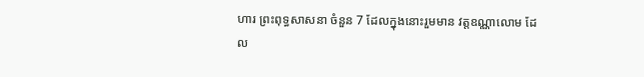ហារ ព្រះពុទ្ធសាសនា ចំនួន 7 ដែលក្នុងនោះរួមមាន វត្តឧណ្ណាលោម ដែល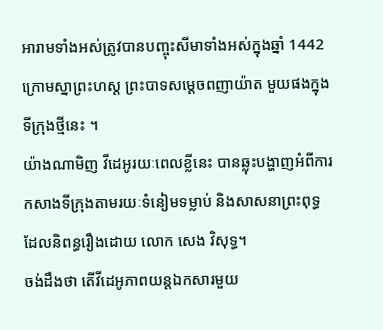អារាមទាំងអស់ត្រូវបានបញ្ចុះសីមាទាំងអស់ក្នុងឆ្នាំ 1442 ក្រោមស្នាព្រះហស្ត ព្រះបាទសម្តេចពញាយ៉ាត មួយផងក្នុងទីក្រុងថ្មីនេះ ។
យ៉ាងណាមិញ វីដេអូរយៈពេលខ្លីនេះ បានឆ្លុះបង្ហាញអំពីការកសាងទីក្រុងតាមរយៈទំនៀមទម្លាប់ និងសាសនាព្រះពុទ្ធ ដែលនិពន្ធរឿងដោយ លោក សេង វិសុទ្ធ។
ចង់ដឹងថា តើវីដេអូភាពយន្ដឯកសារមួយ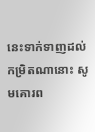នេះទាក់ទាញដល់កម្រិតណានោះ សូមគោរព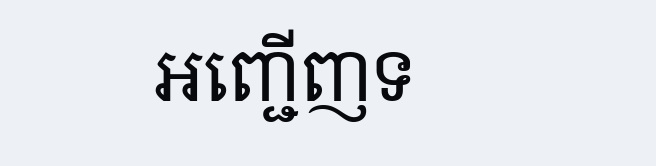អញ្ជើញទ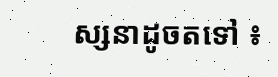ស្សនាដូចតទៅ ៖